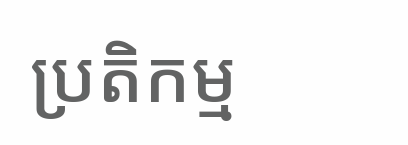ប្រតិកម្ម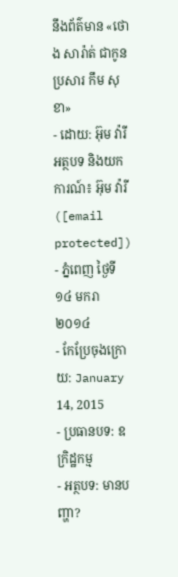នឹងព័ត៌មាន «ថោង សារ៉ាត់ ជាកូនប្រសារ កឹម សុខា»
- ដោយ: អ៊ុម វ៉ារី អត្ថបទ និងយកការណ៍៖ អ៊ុម វ៉ារី ([email protected]) - ភ្នំពេញ ថ្ងៃទី១៤ មករា ២០១៤
- កែប្រែចុងក្រោយ: January 14, 2015
- ប្រធានបទ: ឧក្រិដ្ឋកម្ម
- អត្ថបទ: មានបញ្ហា?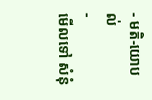- មតិ-យោបល់
-
មើលទៅ សំនុំ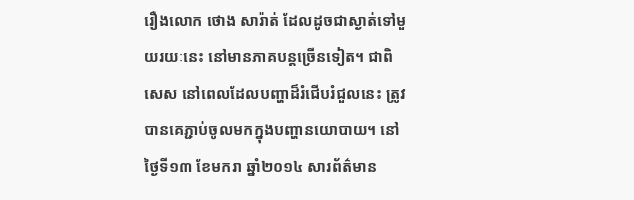រឿងលោក ថោង សារ៉ាត់ ដែលដូចជាស្ងាត់ទៅមួយរយៈនេះ នៅមានភាគបន្តច្រើនទៀត។ ជាពិសេស នៅពេលដែលបញ្ហាដ៏រំជើបរំជួលនេះ ត្រូវបានគេភ្ជាប់ចូលមកក្នុងបញ្ហានយោបាយ។ នៅថ្ងៃទី១៣ ខែមករា ឆ្នាំ២០១៤ សារព័ត៌មាន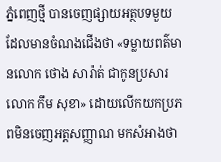ភ្នំពេញថ្មី បានចេញផ្សាយអត្ថបទមួយ ដែលមានចំណងជើងថា «ទម្លាយពត៌មានលោក ថោង សារ៉ាត់ ជាកូនប្រសារលោក កឹម សុខា» ដោយលើកយកប្រភពមិនចេញអត្តសញ្ញាណ មកសំអាងថា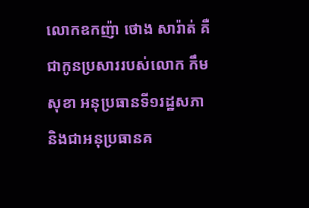លោកឧកញ៉ា ថោង សារ៉ាត់ គឺជាកូនប្រសាររបស់លោក កឹម សុខា អនុប្រធានទី១រដ្ឋសភា និងជាអនុប្រធានគ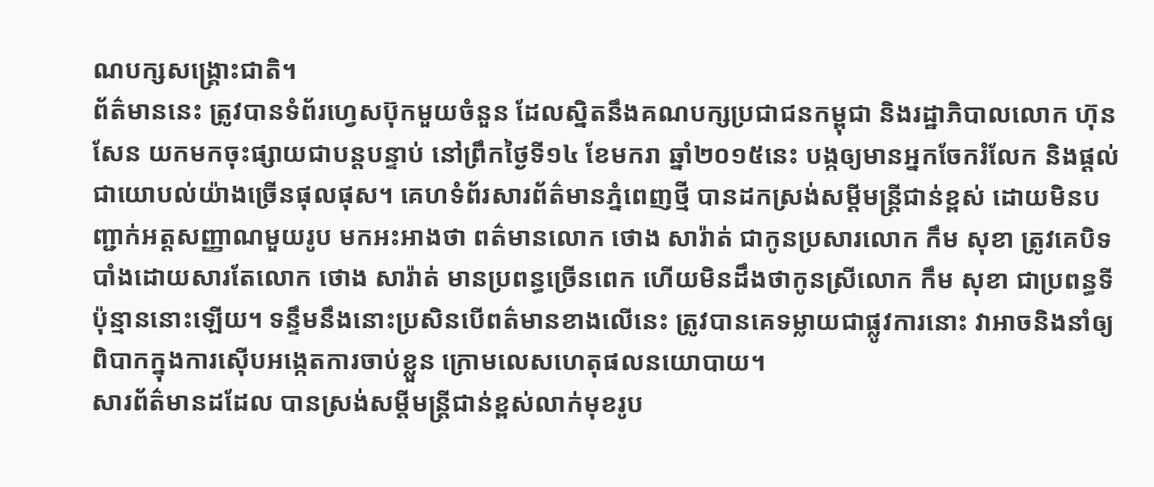ណបក្សសង្គ្រោះជាតិ។
ព័ត៌មាននេះ ត្រូវបានទំព័រហ្វេសប៊ុកមួយចំនួន ដែលស្និតនឹងគណបក្សប្រជាជនកម្ពុជា និងរដ្ឋាភិបាលលោក ហ៊ុន សែន យកមកចុះផ្សាយជាបន្តបន្ទាប់ នៅព្រឹកថ្ងៃទី១៤ ខែមករា ឆ្នាំ២០១៥នេះ បង្កឲ្យមានអ្នកចែករំលែក និងផ្ដល់ជាយោបល់យ៉ាងច្រើនផុលផុស។ គេហទំព័រសារព័ត៌មានភ្នំពេញថ្មី បានដកស្រង់សម្ដីមន្ត្រីជាន់ខ្ពស់ ដោយមិនបញ្ជាក់អត្តសញ្ញាណមួយរូប មកអះអាងថា ពត៌មានលោក ថោង សារ៉ាត់ ជាកូនប្រសារលោក កឹម សុខា ត្រូវគេបិទបាំងដោយសារតែលោក ថោង សារ៉ាត់ មានប្រពន្ធច្រើនពេក ហើយមិនដឹងថាកូនស្រីលោក កឹម សុខា ជាប្រពន្ធទីប៉ុន្មាននោះឡើយ។ ទន្ទឹមនឹងនោះប្រសិនបើពត៌មានខាងលើនេះ ត្រូវបានគេទម្លាយជាផ្លូវការនោះ វាអាចនិងនាំឲ្យពិបាកក្នុងការស៊ើបអង្កេតការចាប់ខ្លួន ក្រោមលេសហេតុផលនយោបាយ។
សារព័ត៌មានដដែល បានស្រង់សម្ដីមន្ត្រីជាន់ខ្ពស់លាក់មុខរូប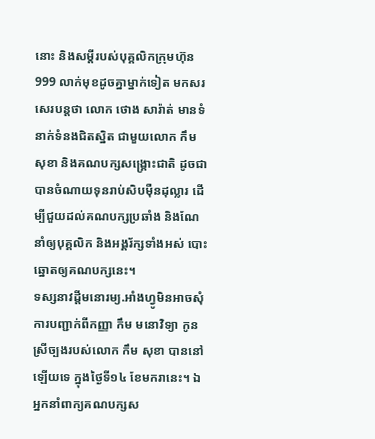នោះ និងសម្ដីរបស់បុគ្គលិកក្រុមហ៊ុន 999 លាក់មុខដូចគ្នាម្នាក់ទៀត មកសរសេរបន្តថា លោក ថោង សារ៉ាត់ មានទំនាក់ទំនងជិតស្និត ជាមួយលោក កឹម សុខា និងគណបក្សសង្គ្រោះជាតិ ដូចជាបានចំណាយទុនរាប់សិបម៉ឺនដុល្លារ ដើម្បីជួយដល់គណបក្សប្រឆាំង និងណែនាំឲ្យបុគ្គលិក និងអង្គរ័ក្សទាំងអស់ បោះឆ្នោតឲ្យគណបក្សនេះ។
ទស្សនាវដ្តីមនោរម្យ.អាំងហ្វូមិនអាចសុំការបញ្ជាក់ពីកញ្ញា កឹម មនោវិទ្យា កូនស្រីច្បងរបស់លោក កឹម សុខា បាននៅឡើយទេ ក្នុងថ្ងៃទី១៤ ខែមករានេះ។ ឯអ្នកនាំពាក្យគណបក្សស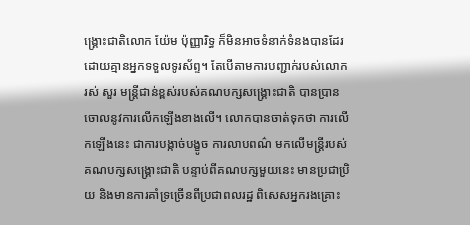ង្គ្រោះជាតិលោក យ៉ែម ប៉ុញ្ញារិទ្ធ ក៏មិនអាចទំនាក់ទំនងបានដែរ ដោយគ្មានអ្នកទទួលទូរស័ព្ទ។ តែបើតាមការបញ្ជាក់របស់លោក រស់ សួរ មន្រ្តីជាន់ខ្ពស់របស់គណបក្សសង្គ្រោះជាតិ បានប្រានចោលនូវការលើកឡើងខាងលើ។ លោកបានចាត់ទុកថា ការលើកឡើងនេះ ជាការបង្កាច់បង្ខូច ការលាបពណ៌ មកលើមន្រ្តីរបស់គណបក្សសង្គ្រោះជាតិ បន្ទាប់ពីគណបក្សមួយនេះ មានប្រជាប្រិយ និងមានការគាំទ្រច្រើនពីប្រជាពលរដ្ឋ ពិសេសអ្នករងគ្រោះ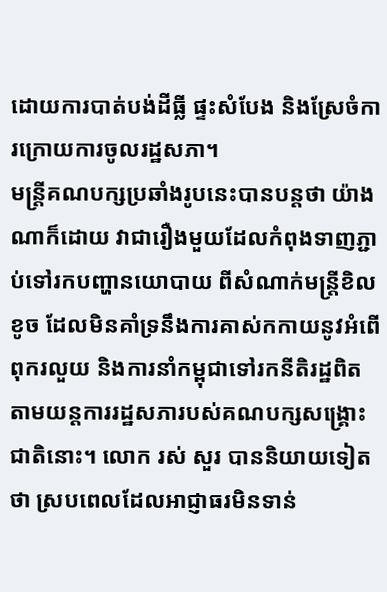ដោយការបាត់បង់ដីធ្លី ផ្ទះសំបែង និងស្រែចំការក្រោយការចូលរដ្ឋសភា។
មន្រ្តីគណបក្សប្រឆាំងរូបនេះបានបន្តថា យ៉ាងណាក៏ដោយ វាជារឿងមួយដែលកំពុងទាញភ្ជាប់ទៅរកបញ្ហានយោបាយ ពីសំណាក់មន្រ្តីខិលខូច ដែលមិនគាំទ្រនឹងការគាស់កកាយនូវអំពើពុករលួយ និងការនាំកម្ពុជាទៅរកនីតិរដ្ឋពិត តាមយន្តការរដ្ឋសភារបស់គណបក្សសង្គ្រោះជាតិនោះ។ លោក រស់ សួរ បាននិយាយទៀតថា ស្របពេលដែលអាជ្ញាធរមិនទាន់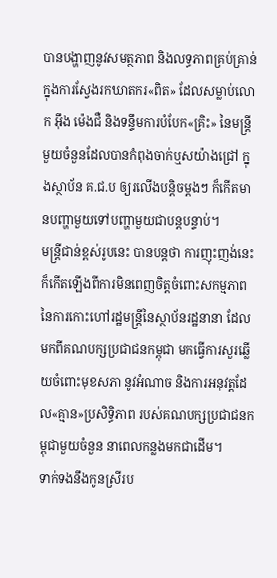បានបង្ហាញនូវសមត្ថភាព និងលទ្ធភាពគ្រប់គ្រាន់ ក្នុងការស្វែងរកឃាតករ«ពិត» ដែលសម្លាប់លោក អ៊ឹង ម៉េងជឺ និងទន្ទឹមការបំបែក«គ្រិះ» នៃមន្រ្តីមួយចំនួនដែលបានកំពុងចាក់ឬសយ៉ាងជ្រៅ ក្នុងស្ថាប័ន គ.ជ.ប ឲ្យរលើងបន្តិចម្តងៗ ក៏កើតមានបញ្ហាមួយទៅបញ្ហាមួយជាបន្តបន្ទាប់។
មន្ត្រីជាន់ខ្ពស់រូបនេះ បានបន្តថា ការញុះញង់នេះ ក៏កើតឡើងពីការមិនពេញចិត្តចំពោះសកម្មភាព នៃការកោះហៅរដ្ឋមន្រ្តីនៃស្ថាប័នរដ្ឋនានា ដែលមកពីគណបក្សប្រជាជនកម្ពុជា មកធ្វើការសួរឆ្លើយចំពោះមុខសភា នូវអំណាច និងការអនុវត្តដែល«គ្មាន»ប្រសិទ្ធិភាព របស់គណបក្សប្រជាជនកម្ពុជាមួយចំនួន នាពេលកន្លងមកជាដើម។
ទាក់ទងនឹងកូនស្រីរប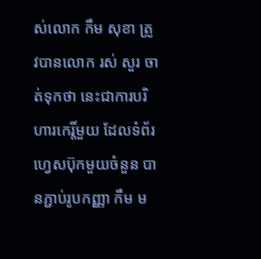ស់លោក កឹម សុខា ត្រូវបានលោក រស់ សួរ ចាត់ទុកថា នេះជាការបរិហារកេរ្តិ៍មួយ ដែលទំព័រហ្វេសប៊ុកមួយចំនួន បានភ្ជាប់រូបកញ្ញា កឹម ម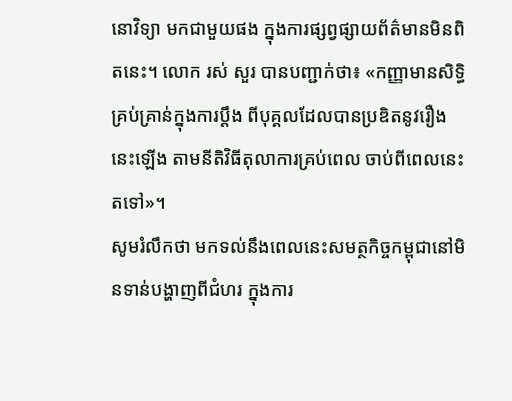នោវិទ្យា មកជាមួយផង ក្នុងការផ្សព្វផ្សាយព័ត៌មានមិនពិតនេះ។ លោក រស់ សួរ បានបញ្ជាក់ថា៖ «កញ្ញាមានសិទ្ធិគ្រប់គ្រាន់ក្នុងការប្តឹង ពីបុគ្គលដែលបានប្រឌិតនូវរឿងនេះឡើង តាមនីតិវិធីតុលាការគ្រប់ពេល ចាប់ពីពេលនេះតទៅ»។
សូមរំលឹកថា មកទល់នឹងពេលនេះសមត្ថកិច្ចកម្ពុជានៅមិនទាន់បង្ហាញពីជំហរ ក្នុងការ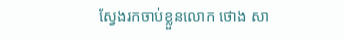ស្វែងរកចាប់ខ្លួនលោក ថោង សា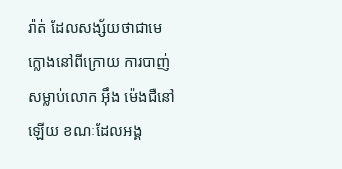រ៉ាត់ ដែលសង្ស័យថាជាមេក្លោងនៅពីក្រោយ ការបាញ់សម្លាប់លោក អ៊ឹង ម៉េងជឺនៅឡើយ ខណៈដែលអង្គ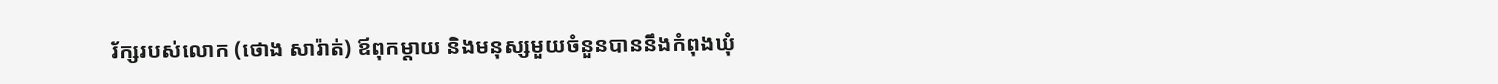រ័ក្សរបស់លោក (ថោង សារ៉ាត់) ឪពុកម្តាយ និងមនុស្សមួយចំនួនបាននឹងកំពុងឃុំ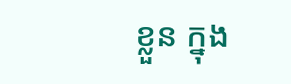ខ្លួន ក្នុង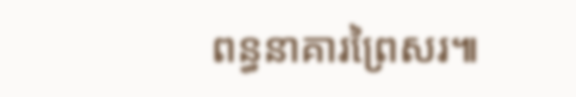ពន្ធនាគារព្រៃសរ៕